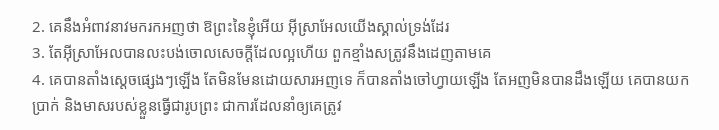2. គេនឹងអំពាវនាវមករកអញថា ឱព្រះនៃខ្ញុំអើយ អ៊ីស្រាអែលយើងស្គាល់ទ្រង់ដែរ
3. តែអ៊ីស្រាអែលបានលះបង់ចោលសេចក្ដីដែលល្អហើយ ពួកខ្មាំងសត្រូវនឹងដេញតាមគេ
4. គេបានតាំងស្តេចផ្សេងៗឡើង តែមិនមែនដោយសារអញទេ ក៏បានតាំងចៅហ្វាយឡើង តែអញមិនបានដឹងឡើយ គេបានយកប្រាក់ និងមាសរបស់ខ្លួនធ្វើជារូបព្រះ ជាការដែលនាំឲ្យគេត្រូវ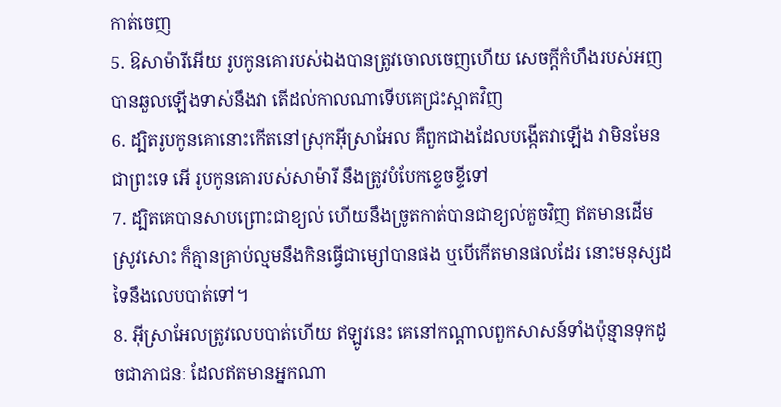កាត់ចេញ
5. ឱសាម៉ារីអើយ រូបកូនគោរបស់ឯងបានត្រូវចោលចេញហើយ សេចក្ដីកំហឹងរបស់អញបានឆួលឡើងទាស់នឹងវា តើដល់កាលណាទើបគេជ្រះស្អាតវិញ
6. ដ្បិតរូបកូនគោនោះកើតនៅស្រុកអ៊ីស្រាអែល គឺពួកជាងដែលបង្កើតវាឡើង វាមិនមែនជាព្រះទេ អើ រូបកូនគោរបស់សាម៉ារី នឹងត្រូវបំបែកខ្ទេចខ្ទីទៅ
7. ដ្បិតគេបានសាបព្រោះជាខ្យល់ ហើយនឹងច្រូតកាត់បានជាខ្យល់គួចវិញ ឥតមានដើមស្រូវសោះ ក៏គ្មានគ្រាប់ល្មមនឹងកិនធ្វើជាម្សៅបានផង ឬបើកើតមានផលដែរ នោះមនុស្សដទៃនឹងលេបបាត់ទៅ។
8. អ៊ីស្រាអែលត្រូវលេបបាត់ហើយ ឥឡូវនេះ គេនៅកណ្តាលពួកសាសន៍ទាំងប៉ុន្មានទុកដូចជាភាជនៈ ដែលឥតមានអ្នកណា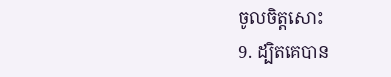ចូលចិត្តសោះ
9. ដ្បិតគេបាន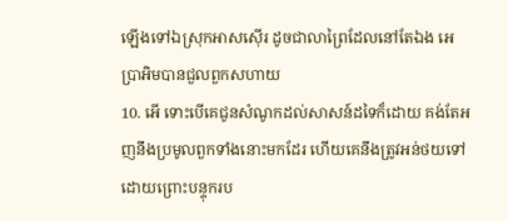ឡើងទៅឯស្រុកអាសស៊ើរ ដូចជាលាព្រៃដែលនៅតែឯង អេប្រាអិមបានជួលពួកសហាយ
10. អើ ទោះបើគេជូនសំណូកដល់សាសន៍ដទៃក៏ដោយ គង់តែអញនឹងប្រមូលពួកទាំងនោះមកដែរ ហើយគេនឹងត្រូវអន់ថយទៅ ដោយព្រោះបន្ទុករប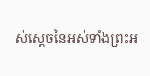ស់ស្តេចនៃអស់ទាំងព្រះអ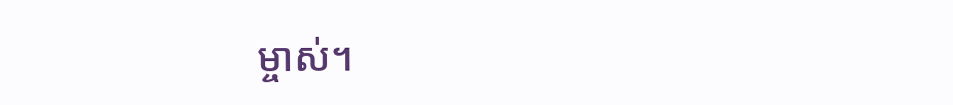ម្ចាស់។